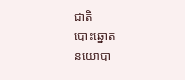ជាតិ
បោះឆ្នោត
នយោបា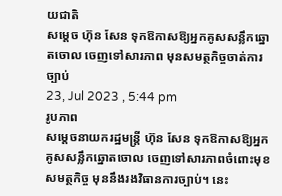យជាតិ
សម្ដេច ហ៊ុន សែន ទុកឱកាសឱ្យអ្នកគូសសន្លឹកឆ្នោតចោល ចេញទៅសារភាព មុនសមត្ថកិច្ចចាត់ការច្បាប់
23, Jul 2023 , 5:44 pm
រូបភាព
សម្ដេចនាយករដ្ឋមន្រ្តី ហ៊ុន សែន ទុកឱកាសឱ្យអ្នកគូសសន្លឹកឆ្នោតចោល ចេញទៅសារភាពចំពោះមុខសមត្ថកិច្ច មុននឹងរងវិធានការច្បាប់។ នេះ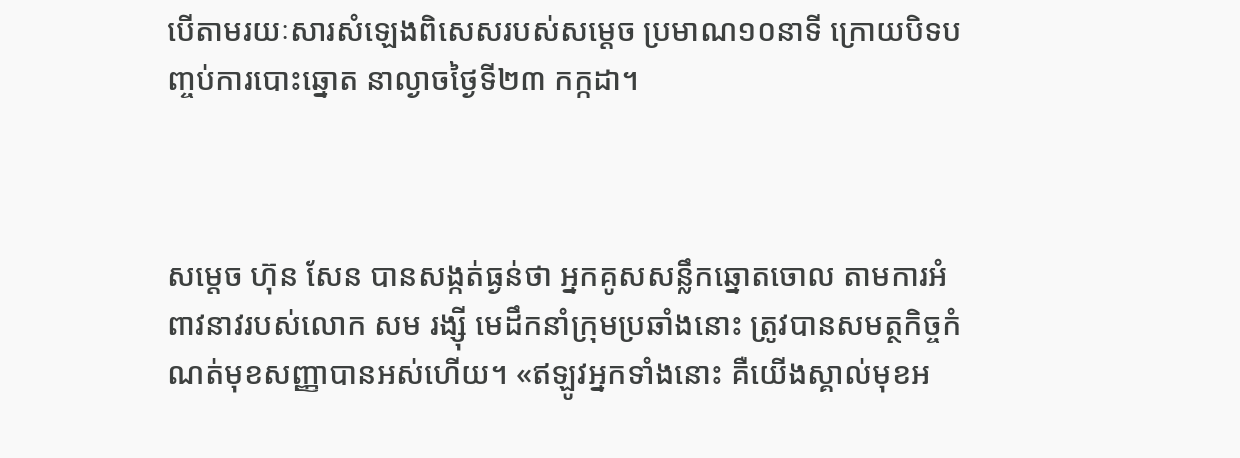បើតាមរយៈសារសំឡេងពិសេសរបស់សម្ដេច ប្រមាណ១០នាទី ក្រោយបិទបញ្ចប់ការបោះឆ្នោត នាល្ងាចថ្ងៃទី២៣ កក្កដា។



សម្ដេច ហ៊ុន សែន បានសង្កត់ធ្ងន់ថា អ្នកគូសសន្លឹកឆ្នោតចោល តាមការអំពាវនាវរបស់លោក សម រង្ស៊ី មេដឹកនាំក្រុមប្រឆាំងនោះ ត្រូវបានសមត្ថកិច្ចកំណត់មុខសញ្ញាបានអស់ហើយ។ «ឥឡូវអ្នកទាំងនោះ គឺយើងស្គាល់មុខអ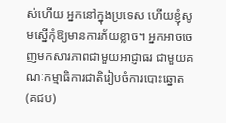ស់ហើយ អ្នកនៅក្នុងប្រទេស ហើយខ្ញុំសូមស្នើកុំឱ្យមានការភ័យខ្លាច។ អ្នកអាចចេញមកសារភាពជាមួយអាជ្ញាធរ ជាមួយគណៈកម្មាធិការជាតិរៀបចំការបោះឆ្នោត (គជប)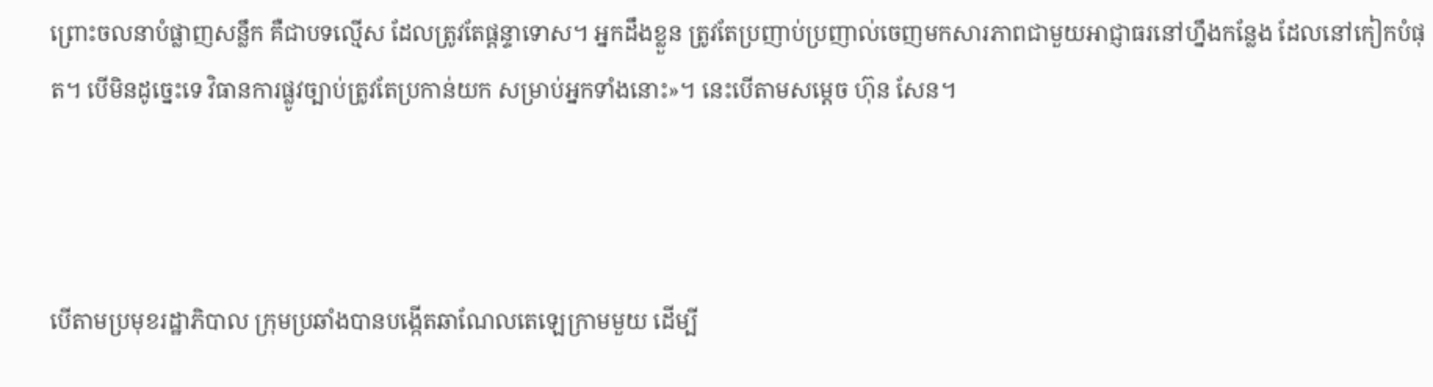ព្រោះចលនាបំផ្លាញសន្លឹក គឺជាបទល្មើស ដែលត្រូវតែផ្ដន្ទាទោស។ អ្នកដឹងខ្លួន ត្រូវតែប្រញាប់ប្រញាល់ចេញមកសារភាពជាមួយអាជ្ញាធរនៅហ្នឹងកន្លែង ដែលនៅកៀកបំផុត។ បើមិនដូច្នេះទេ វិធានការផ្លូវច្បាប់ត្រូវតែប្រកាន់យក សម្រាប់អ្នកទាំងនោះ»។ នេះបើតាមសម្ដេច ហ៊ុន សែន។



បើតាមប្រមុខរដ្ឋាភិបាល ក្រុមប្រឆាំងបានបង្កើតឆាណែលតេឡេក្រាមមួយ ដើម្បី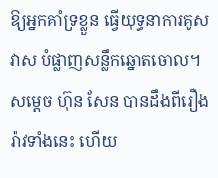ឱ្យអ្នកគាំទ្រខ្លួន ធ្វើយុទ្ធនាការគូសវាស បំផ្លាញសន្លឹកឆ្នោតចោល។ សម្ដេច ហ៊ុន សែន បានដឹងពីរឿងរ៉ាវទាំងនេះ ហើយ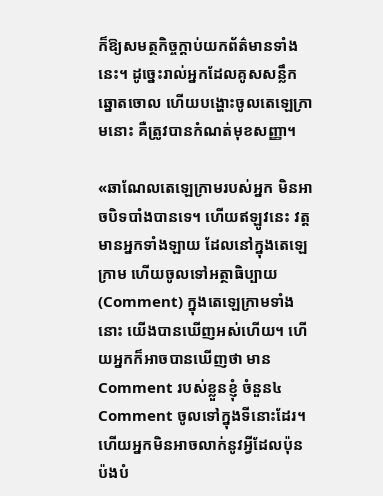ក៏ឱ្យសមត្ថកិច្ចក្ដាប់យកព័ត៌មានទាំងនេះ។ ដូច្នេះរាល់អ្នកដែលគូសសន្លឹកឆ្នោតចោល ហើយបង្ហោះចូលតេឡេក្រាមនោះ គឺត្រូវបានកំណត់មុខសញ្ញា។

«ឆាណែលតេឡេក្រាមរបស់អ្នក មិនអាចបិទបាំងបានទេ។ ហើយឥឡូវនេះ វត្តមានអ្នកទាំងឡាយ ដែលនៅក្នុងតេឡេក្រាម ហើយចូលទៅអត្ថាធិប្បាយ(Comment) ក្នុងតេឡេក្រាមទាំងនោះ យើងបានឃើញអស់ហើយ។ ហើយអ្នកក៏អាចបានឃើញថា មានComment របស់ខ្លួនខ្ញុំ ចំនួន៤ Comment ចូលទៅក្នុងទីនោះដែរ។ ហើយអ្នកមិនអាចលាក់នូវអ្វីដែលប៉ុនប៉ងបំ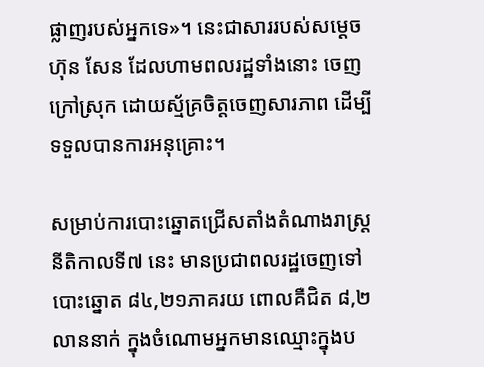ផ្លាញរបស់អ្នកទេ»។ នេះជាសាររបស់សម្ដេច ហ៊ុន សែន ដែលហាមពលរដ្ឋទាំងនោះ ចេញក្រៅស្រុក ដោយស្ម័គ្រចិត្តចេញសារភាព ដើម្បីទទួលបានការអនុគ្រោះ។

សម្រាប់ការបោះឆ្នោតជ្រើសតាំងតំណាងរាស្រ្ត នីតិកាលទី៧ នេះ មានប្រជាពលរដ្ឋចេញទៅបោះឆ្នោត ៨៤,២១ភាគរយ ពោលគឺជិត ៨,២លាននាក់ ក្នុងចំណោមអ្នកមានឈ្មោះក្នុងប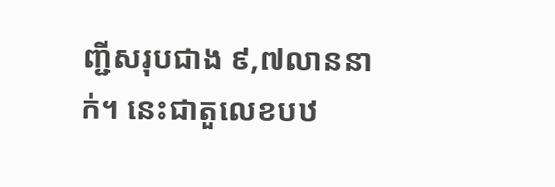ញ្ជីសរុបជាង ៩,៧លាននាក់។ នេះជាតួលេខបឋ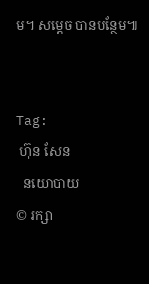ម។ សម្ដេច បានបន្ថែម៕


Tag:
 ហ៊ុន សែន
  នយោបាយ
© រក្សា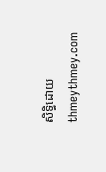សិទ្ធិដោយ thmeythmey.com